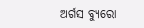ଅର୍ଗସ ବ୍ୟୁରୋ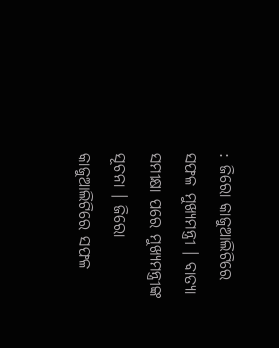: ଜିରୋ କାଜୁଆଲିଟିରେ ସଫଳ ମୁଖ୍ୟମନ୍ତ୍ରୀ । ବାତ୍ୟା ସମୀକ୍ଷା ପରେ ମୁଖ୍ୟମନ୍ତ୍ରୀଙ୍କ ସୂଚନା । ଜିରୋ କାଜୁଆଲିଟିରେ ସଫଳ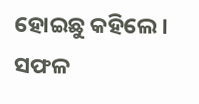ହୋଇଛୁ କହିଲେ । ସଫଳ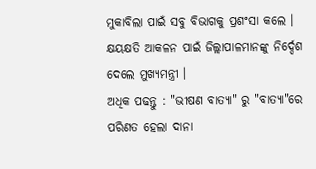ମୁକାବିଲା ପାଇଁ ସବୁ ବିଭାଗକୁ ପ୍ରଶଂସା କଲେ । କ୍ଷୟକ୍ଷତି ଆକଳନ ପାଇଁ ଜିଲ୍ଲାପାଳମାନଙ୍କୁ ନିର୍ଦ୍ଦେଶ ଦେଲେ ମୁଖ୍ୟମନ୍ତ୍ରୀ ।
ଅଧିକ ପଢନ୍ତୁ : "ଭୀଷଣ ବାତ୍ୟା" ରୁ "ବାତ୍ୟା"ରେ ପରିଣତ ହେଲା ଦାନା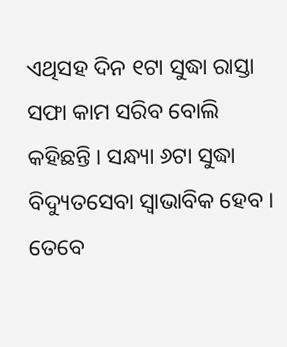ଏଥିସହ ଦିନ ୧ଟା ସୁଦ୍ଧା ରାସ୍ତା ସଫା କାମ ସରିବ ବୋଲି କହିଛନ୍ତି । ସନ୍ଧ୍ୟା ୬ଟା ସୁଦ୍ଧା ବିଦ୍ୟୁତସେବା ସ୍ବାଭାବିକ ହେବ । ତେବେ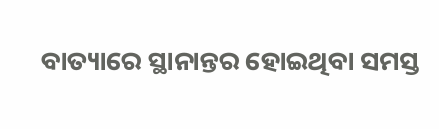ବାତ୍ୟାରେ ସ୍ଥାନାନ୍ତର ହୋଇଥିବା ସମସ୍ତ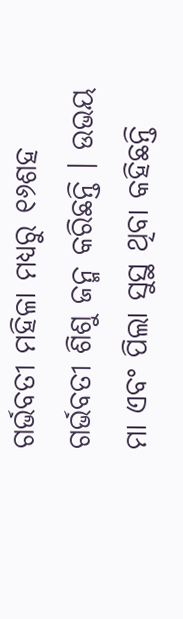ଗର୍ଭବତୀ ମହିଳା ମଧ୍ୟରୁ ୧୬ଶହ ଗର୍ଭବତୀ ଶିଶୁ ଜନ୍ମ କରିଛନ୍ତି । ଉଭୟ ମା ଏବଂ ପିଲା ସୁସ୍ଥ ଥିବା କହିଛନ୍ତି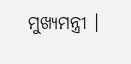ମୁଖ୍ୟମନ୍ତ୍ରୀ ।